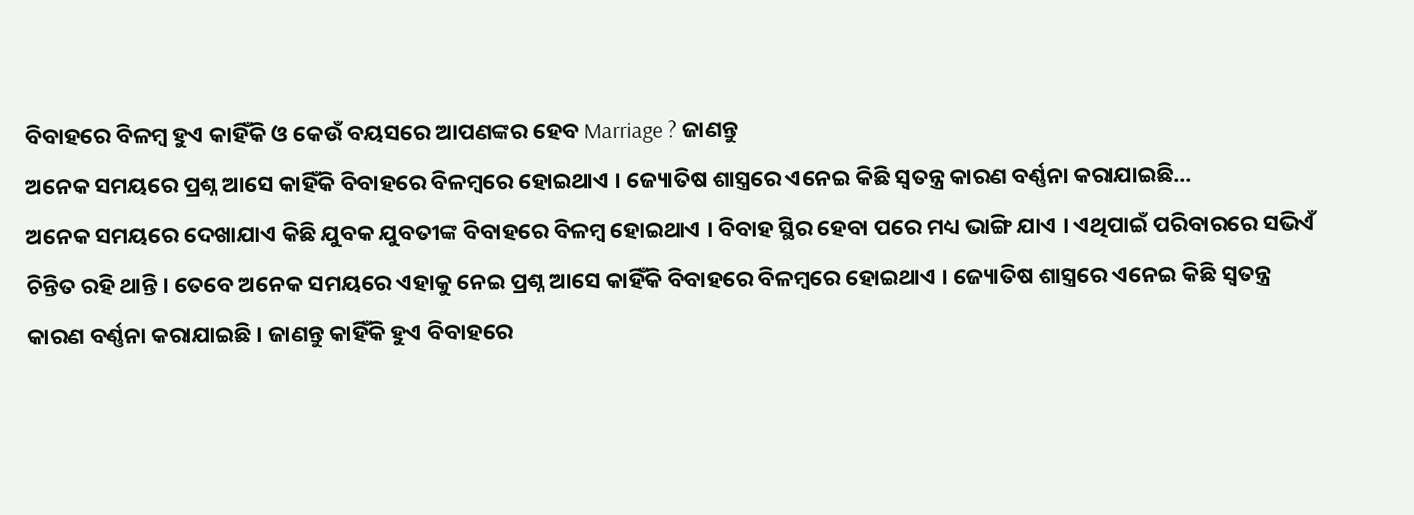ବିବାହରେ ବିଳମ୍ବ ହୁଏ କାହିଁକି ଓ କେଉଁ ବୟସରେ ଆପଣଙ୍କର ହେବ Marriage ? ଜାଣନ୍ତୁ
ଅନେକ ସମୟରେ ପ୍ରଶ୍ନ ଆସେ କାହିଁକି ବିବାହରେ ବିଳମ୍ବରେ ହୋଇଥାଏ । ଜ୍ୟୋତିଷ ଶାସ୍ତ୍ରରେ ଏନେଇ କିଛି ସ୍ୱତନ୍ତ୍ର କାରଣ ବର୍ଣ୍ଣନା କରାଯାଇଛି...
ଅନେକ ସମୟରେ ଦେଖାଯାଏ କିଛି ଯୁବକ ଯୁବତୀଙ୍କ ବିବାହରେ ବିଳମ୍ବ ହୋଇଥାଏ । ବିବାହ ସ୍ଥିର ହେବା ପରେ ମଧ୍ୟ ଭାଙ୍ଗି ଯାଏ । ଏଥିପାଇଁ ପରିବାରରେ ସଭିଏଁ ଚିନ୍ତିତ ରହି ଥାନ୍ତି । ତେବେ ଅନେକ ସମୟରେ ଏହାକୁ ନେଇ ପ୍ରଶ୍ନ ଆସେ କାହିଁକି ବିବାହରେ ବିଳମ୍ବରେ ହୋଇଥାଏ । ଜ୍ୟୋତିଷ ଶାସ୍ତ୍ରରେ ଏନେଇ କିଛି ସ୍ୱତନ୍ତ୍ର କାରଣ ବର୍ଣ୍ଣନା କରାଯାଇଛି । ଜାଣନ୍ତୁ କାହିଁକି ହୁଏ ବିବାହରେ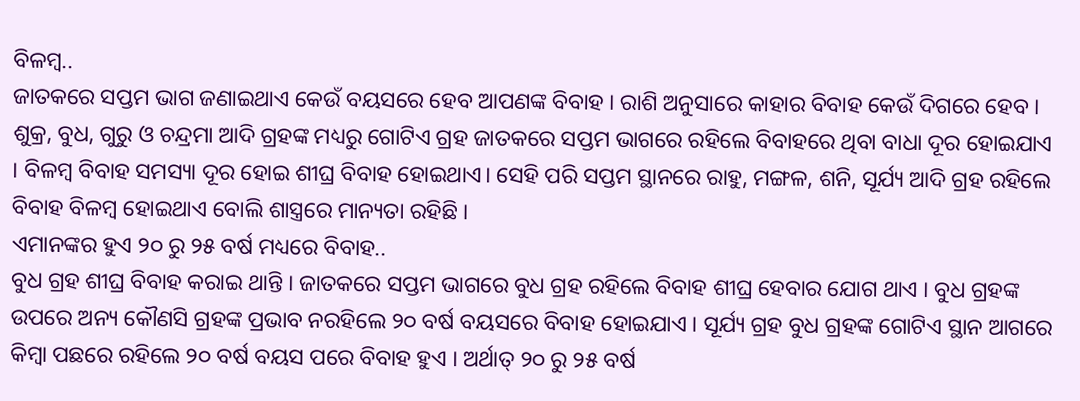ବିଳମ୍ବ..
ଜାତକରେ ସପ୍ତମ ଭାଗ ଜଣାଇଥାଏ କେଉଁ ବୟସରେ ହେବ ଆପଣଙ୍କ ବିବାହ । ରାଶି ଅନୁସାରେ କାହାର ବିବାହ କେଉଁ ଦିଗରେ ହେବ ।
ଶୁକ୍ର, ବୁଧ, ଗୁରୁ ଓ ଚନ୍ଦ୍ରମା ଆଦି ଗ୍ରହଙ୍କ ମଧ୍ୟରୁ ଗୋଟିଏ ଗ୍ରହ ଜାତକରେ ସପ୍ତମ ଭାଗରେ ରହିଲେ ବିବାହରେ ଥିବା ବାଧା ଦୂର ହୋଇଯାଏ । ବିଳମ୍ବ ବିବାହ ସମସ୍ୟା ଦୂର ହୋଇ ଶୀଘ୍ର ବିବାହ ହୋଇଥାଏ। ସେହି ପରି ସପ୍ତମ ସ୍ଥାନରେ ରାହୁ, ମଙ୍ଗଳ, ଶନି, ସୂର୍ଯ୍ୟ ଆଦି ଗ୍ରହ ରହିଲେ ବିବାହ ବିଳମ୍ବ ହୋଇଥାଏ ବୋଲି ଶାସ୍ତ୍ରରେ ମାନ୍ୟତା ରହିଛି ।
ଏମାନଙ୍କର ହୁଏ ୨୦ ରୁ ୨୫ ବର୍ଷ ମଧ୍ୟରେ ବିବାହ..
ବୁଧ ଗ୍ରହ ଶୀଘ୍ର ବିବାହ କରାଇ ଥାନ୍ତି । ଜାତକରେ ସପ୍ତମ ଭାଗରେ ବୁଧ ଗ୍ରହ ରହିଲେ ବିବାହ ଶୀଘ୍ର ହେବାର ଯୋଗ ଥାଏ । ବୁଧ ଗ୍ରହଙ୍କ ଉପରେ ଅନ୍ୟ କୌଣସି ଗ୍ରହଙ୍କ ପ୍ରଭାବ ନରହିଲେ ୨୦ ବର୍ଷ ବୟସରେ ବିବାହ ହୋଇଯାଏ । ସୂର୍ଯ୍ୟ ଗ୍ରହ ବୁଧ ଗ୍ରହଙ୍କ ଗୋଟିଏ ସ୍ଥାନ ଆଗରେ କିମ୍ବା ପଛରେ ରହିଲେ ୨୦ ବର୍ଷ ବୟସ ପରେ ବିବାହ ହୁଏ । ଅର୍ଥାତ୍ ୨୦ ରୁ ୨୫ ବର୍ଷ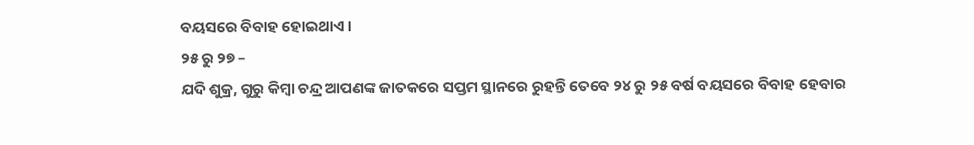ବୟସରେ ବିବାହ ହୋଇଥାଏ ।
୨୫ ରୁ ୨୭ –
ଯଦି ଶୁକ୍ର, ଗୁରୁ କିମ୍ବା ଚନ୍ଦ୍ର ଆପଣଙ୍କ ଜାତକରେ ସପ୍ତମ ସ୍ଥାନରେ ରୁହନ୍ତି ତେବେ ୨୪ ରୁ ୨୫ ବର୍ଷ ବୟସରେ ବିବାହ ହେବାର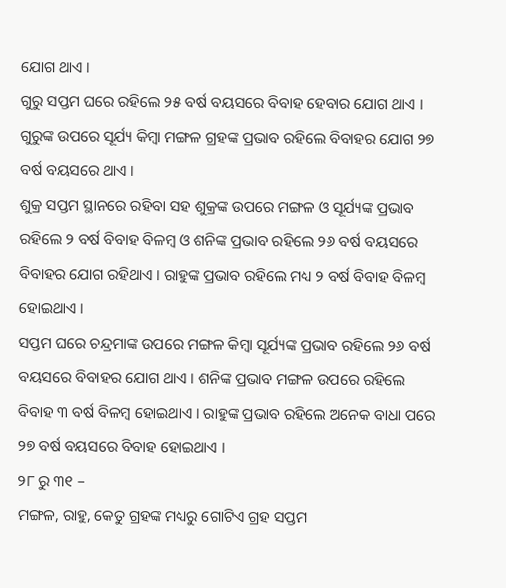ଯୋଗ ଥାଏ ।
ଗୁରୁ ସପ୍ତମ ଘରେ ରହିଲେ ୨୫ ବର୍ଷ ବୟସରେ ବିବାହ ହେବାର ଯୋଗ ଥାଏ ।
ଗୁରୁଙ୍କ ଉପରେ ସୂର୍ଯ୍ୟ କିମ୍ବା ମଙ୍ଗଳ ଗ୍ରହଙ୍କ ପ୍ରଭାବ ରହିଲେ ବିବାହର ଯୋଗ ୨୭ ବର୍ଷ ବୟସରେ ଥାଏ ।
ଶୁକ୍ର ସପ୍ତମ ସ୍ଥାନରେ ରହିବା ସହ ଶୁକ୍ରଙ୍କ ଉପରେ ମଙ୍ଗଳ ଓ ସୂର୍ଯ୍ୟଙ୍କ ପ୍ରଭାବ ରହିଲେ ୨ ବର୍ଷ ବିବାହ ବିଳମ୍ବ ଓ ଶନିଙ୍କ ପ୍ରଭାବ ରହିଲେ ୨୬ ବର୍ଷ ବୟସରେ ବିବାହର ଯୋଗ ରହିଥାଏ । ରାହୁଙ୍କ ପ୍ରଭାବ ରହିଲେ ମଧ୍ୟ ୨ ବର୍ଷ ବିବାହ ବିଳମ୍ବ ହୋଇଥାଏ ।
ସପ୍ତମ ଘରେ ଚନ୍ଦ୍ରମାଙ୍କ ଉପରେ ମଙ୍ଗଳ କିମ୍ବା ସୂର୍ଯ୍ୟଙ୍କ ପ୍ରଭାବ ରହିଲେ ୨୬ ବର୍ଷ ବୟସରେ ବିବାହର ଯୋଗ ଥାଏ । ଶନିଙ୍କ ପ୍ରଭାବ ମଙ୍ଗଳ ଉପରେ ରହିଲେ ବିବାହ ୩ ବର୍ଷ ବିଳମ୍ବ ହୋଇଥାଏ । ରାହୁଙ୍କ ପ୍ରଭାବ ରହିଲେ ଅନେକ ବାଧା ପରେ ୨୭ ବର୍ଷ ବୟସରେ ବିବାହ ହୋଇଥାଏ ।
୨୮ ରୁ ୩୧ –
ମଙ୍ଗଳ, ରାହୁ, କେତୁ ଗ୍ରହଙ୍କ ମଧ୍ୟରୁ ଗୋଟିଏ ଗ୍ରହ ସପ୍ତମ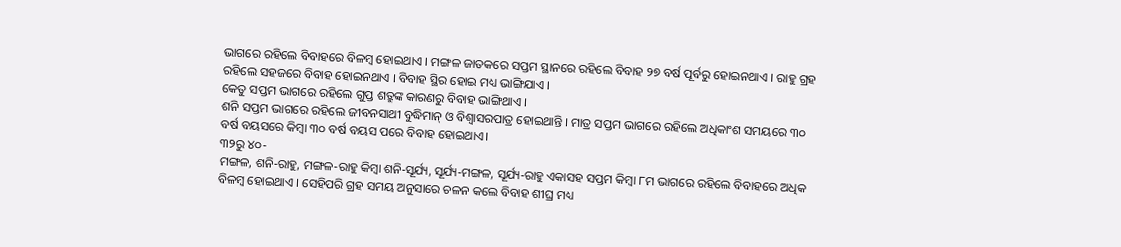ଭାଗରେ ରହିଲେ ବିବାହରେ ବିଳମ୍ବ ହୋଇଥାଏ । ମଙ୍ଗଳ ଜାତକରେ ସପ୍ତମ ସ୍ଥାନରେ ରହିଲେ ବିବାହ ୨୭ ବର୍ଷ ପୂର୍ବରୁ ହୋଇନଥାଏ । ରାହୁ ଗ୍ରହ ରହିଲେ ସହଜରେ ବିବାହ ହୋଇନଥାଏ । ବିବାହ ସ୍ଥିର ହୋଇ ମଧ୍ୟ ଭାଙ୍ଗିଯାଏ ।
କେତୁ ସପ୍ତମ ଭାଗରେ ରହିଲେ ଗୁପ୍ତ ଶତ୍ରୁଙ୍କ କାରଣରୁ ବିବାହ ଭାଙ୍ଗିଥାଏ ।
ଶନି ସପ୍ତମ ଭାଗରେ ରହିଲେ ଜୀବନସାଥୀ ବୁଦ୍ଧିମାନ୍ ଓ ବିଶ୍ୱାସରପାତ୍ର ହୋଇଥାନ୍ତି । ମାତ୍ର ସପ୍ତମ ଭାଗରେ ରହିଲେ ଅଧିକାଂଶ ସମୟରେ ୩୦ ବର୍ଷ ବୟସରେ କିମ୍ବା ୩୦ ବର୍ଷ ବୟସ ପରେ ବିବାହ ହୋଇଥାଏ।
୩୨ରୁ ୪୦-
ମଙ୍ଗଳ, ଶନି-ରାହୁ, ମଙ୍ଗଳ-ରାହୁ କିମ୍ବା ଶନି-ସୂର୍ଯ୍ୟ, ସୂର୍ଯ୍ୟ-ମଙ୍ଗଳ, ସୂର୍ଯ୍ୟ-ରାହୁ ଏକାସହ ସପ୍ତମ କିମ୍ବା ୮ମ ଭାଗରେ ରହିଲେ ବିବାହରେ ଅଧିକ ବିଳମ୍ବ ହୋଇଥାଏ । ସେହିପରି ଗ୍ରହ ସମୟ ଅନୁସାରେ ଚଳନ କଲେ ବିବାହ ଶୀଘ୍ର ମଧ୍ୟ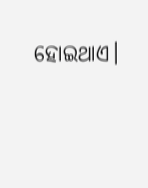ହୋଇଥାଏ।